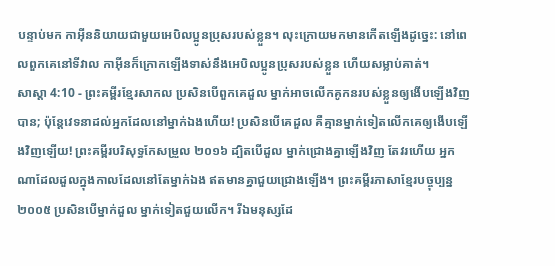បន្ទាប់មក កាអ៊ីននិយាយជាមួយអេបិលប្អូនប្រុសរបស់ខ្លួន។ លុះក្រោយមកមានកើតឡើងដូច្នេះ: នៅពេលពួកគេនៅទីវាល កាអ៊ីនក៏ក្រោកឡើងទាស់នឹងអេបិលប្អូនប្រុសរបស់ខ្លួន ហើយសម្លាប់គាត់។
សាស្តា 4:10 - ព្រះគម្ពីរខ្មែរសាកល ប្រសិនបើពួកគេដួល ម្នាក់អាចលើកគូកនរបស់ខ្លួនឲ្យងើបឡើងវិញបាន; ប៉ុន្តែវេទនាដល់អ្នកដែលនៅម្នាក់ឯងហើយ! ប្រសិនបើគេដួល គឺគ្មានម្នាក់ទៀតលើកគេឲ្យងើបឡើងវិញឡើយ! ព្រះគម្ពីរបរិសុទ្ធកែសម្រួល ២០១៦ ដ្បិតបើដួល ម្នាក់ជ្រោងគ្នាឡើងវិញ តែវរហើយ អ្នកណាដែលដួលក្នុងកាលដែលនៅតែម្នាក់ឯង ឥតមានគ្នាជួយជ្រោងឡើង។ ព្រះគម្ពីរភាសាខ្មែរបច្ចុប្បន្ន ២០០៥ ប្រសិនបើម្នាក់ដួល ម្នាក់ទៀតជួយលើក។ រីឯមនុស្សដែ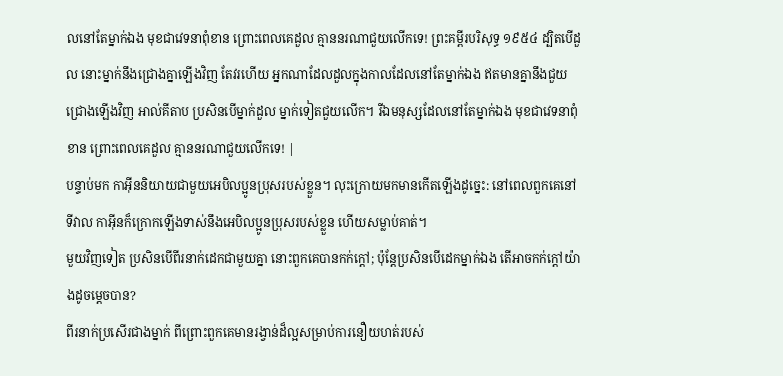លនៅតែម្នាក់ឯង មុខជាវេទនាពុំខាន ព្រោះពេលគេដួល គ្មាននរណាជួយលើកទេ! ព្រះគម្ពីរបរិសុទ្ធ ១៩៥៤ ដ្បិតបើដួល នោះម្នាក់នឹងជ្រោងគ្នាឡើងវិញ តែវរហើយ អ្នកណាដែលដួលក្នុងកាលដែលនៅតែម្នាក់ឯង ឥតមានគ្នានឹងជួយជ្រោងឡើងវិញ អាល់គីតាប ប្រសិនបើម្នាក់ដួល ម្នាក់ទៀតជួយលើក។ រីឯមនុស្សដែលនៅតែម្នាក់ឯង មុខជាវេទនាពុំខាន ព្រោះពេលគេដួល គ្មាននរណាជួយលើកទេ! |
បន្ទាប់មក កាអ៊ីននិយាយជាមួយអេបិលប្អូនប្រុសរបស់ខ្លួន។ លុះក្រោយមកមានកើតឡើងដូច្នេះ: នៅពេលពួកគេនៅទីវាល កាអ៊ីនក៏ក្រោកឡើងទាស់នឹងអេបិលប្អូនប្រុសរបស់ខ្លួន ហើយសម្លាប់គាត់។
មួយវិញទៀត ប្រសិនបើពីរនាក់ដេកជាមួយគ្នា នោះពួកគេបានកក់ក្ដៅ; ប៉ុន្តែប្រសិនបើដេកម្នាក់ឯង តើអាចកក់ក្ដៅយ៉ាងដូចម្ដេចបាន?
ពីរនាក់ប្រសើរជាងម្នាក់ ពីព្រោះពួកគេមានរង្វាន់ដ៏ល្អសម្រាប់ការនឿយហត់របស់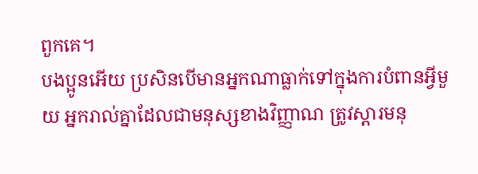ពួកគេ។
បងប្អូនអើយ ប្រសិនបើមានអ្នកណាធ្លាក់ទៅក្នុងការបំពានអ្វីមួយ អ្នករាល់គ្នាដែលជាមនុស្សខាងវិញ្ញាណ ត្រូវស្ដារមនុ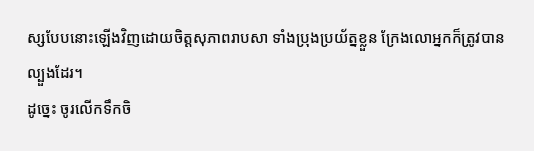ស្សបែបនោះឡើងវិញដោយចិត្តសុភាពរាបសា ទាំងប្រុងប្រយ័ត្នខ្លួន ក្រែងលោអ្នកក៏ត្រូវបានល្បួងដែរ។
ដូច្នេះ ចូរលើកទឹកចិ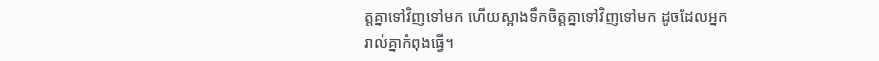ត្តគ្នាទៅវិញទៅមក ហើយស្អាងទឹកចិត្តគ្នាទៅវិញទៅមក ដូចដែលអ្នករាល់គ្នាកំពុងធ្វើ។